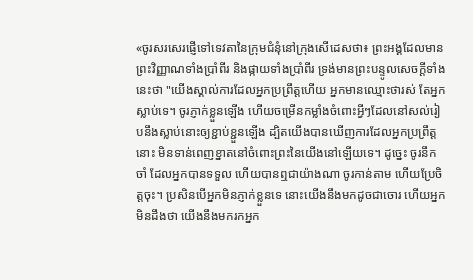«ចូរសរសេរផ្ញើទៅទេវតានៃក្រុមជំនុំនៅក្រុងសើដេសថា៖ ព្រះអង្គដែលមានព្រះវិញ្ញាណទាំងប្រាំពីរ និងផ្កាយទាំងប្រាំពីរ ទ្រង់មានព្រះបន្ទូលសេចក្ដីទាំងនេះថា "យើងស្គាល់ការដែលអ្នកប្រព្រឹត្តហើយ អ្នកមានឈ្មោះថារស់ តែអ្នកស្លាប់ទេ។ ចូរភ្ញាក់ខ្លួនឡើង ហើយចម្រើនកម្លាំងចំពោះអ្វីៗដែលនៅសល់រៀបនឹងស្លាប់នោះឲ្យខ្ជាប់ខ្ជួនឡើង ដ្បិតយើងបានឃើញការដែលអ្នកប្រព្រឹត្តនោះ មិនទាន់ពេញខ្នាតនៅចំពោះព្រះនៃយើងនៅឡើយទេ។ ដូច្នេះ ចូរនឹកចាំ ដែលអ្នកបានទទួល ហើយបានឮជាយ៉ាងណា ចូរកាន់តាម ហើយប្រែចិត្តចុះ។ ប្រសិនបើអ្នកមិនភ្ញាក់ខ្លួនទេ នោះយើងនឹងមកដូចជាចោរ ហើយអ្នកមិនដឹងថា យើងនឹងមករកអ្នក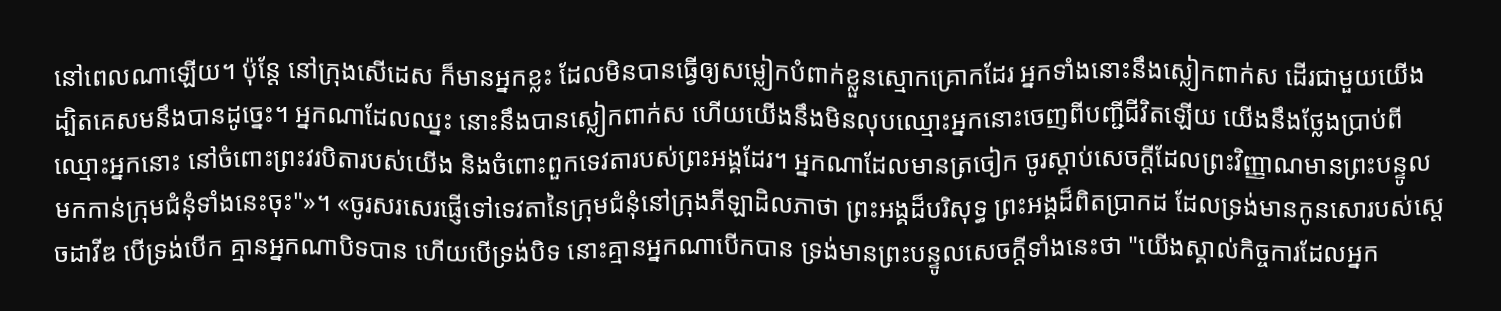នៅពេលណាឡើយ។ ប៉ុន្តែ នៅក្រុងសើដេស ក៏មានអ្នកខ្លះ ដែលមិនបានធ្វើឲ្យសម្លៀកបំពាក់ខ្លួនស្មោកគ្រោកដែរ អ្នកទាំងនោះនឹងស្លៀកពាក់ស ដើរជាមួយយើង ដ្បិតគេសមនឹងបានដូច្នេះ។ អ្នកណាដែលឈ្នះ នោះនឹងបានស្លៀកពាក់ស ហើយយើងនឹងមិនលុបឈ្មោះអ្នកនោះចេញពីបញ្ជីជីវិតឡើយ យើងនឹងថ្លែងប្រាប់ពីឈ្មោះអ្នកនោះ នៅចំពោះព្រះវរបិតារបស់យើង និងចំពោះពួកទេវតារបស់ព្រះអង្គដែរ។ អ្នកណាដែលមានត្រចៀក ចូរស្តាប់សេចក្ដីដែលព្រះវិញ្ញាណមានព្រះបន្ទូលមកកាន់ក្រុមជំនុំទាំងនេះចុះ"»។ «ចូរសរសេរផ្ញើទៅទេវតានៃក្រុមជំនុំនៅក្រុងភីឡាដិលភាថា ព្រះអង្គដ៏បរិសុទ្ធ ព្រះអង្គដ៏ពិតប្រាកដ ដែលទ្រង់មានកូនសោរបស់ស្តេចដាវីឌ បើទ្រង់បើក គ្មានអ្នកណាបិទបាន ហើយបើទ្រង់បិទ នោះគ្មានអ្នកណាបើកបាន ទ្រង់មានព្រះបន្ទូលសេចក្ដីទាំងនេះថា "យើងស្គាល់កិច្ចការដែលអ្នក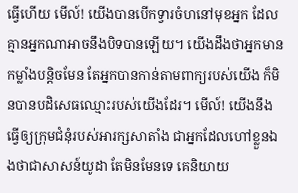ធ្វើហើយ មើល៍! យើងបានបើកទ្វារចំហនៅមុខអ្នក ដែលគ្មានអ្នកណាអាចនឹងបិទបានឡើយ។ យើងដឹងថាអ្នកមានកម្លាំងបន្តិចមែន តែអ្នកបានកាន់តាមពាក្យរបស់យើង ក៏មិនបានបដិសេធឈ្មោះរបស់យើងដែរ។ មើល៍! យើងនឹងធ្វើឲ្យក្រុមជំនុំរបស់អារក្សសាតាំង ជាអ្នកដែលហៅខ្លួនឯងថាជាសាសន៍យូដា តែមិនមែនទេ គេនិយាយ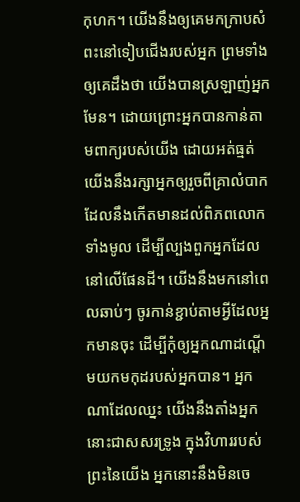កុហក។ យើងនឹងឲ្យគេមកក្រាបសំពះនៅទៀបជើងរបស់អ្នក ព្រមទាំងឲ្យគេដឹងថា យើងបានស្រឡាញ់អ្នកមែន។ ដោយព្រោះអ្នកបានកាន់តាមពាក្យរបស់យើង ដោយអត់ធ្មត់ យើងនឹងរក្សាអ្នកឲ្យរួចពីគ្រាលំបាក ដែលនឹងកើតមានដល់ពិភពលោកទាំងមូល ដើម្បីល្បងពួកអ្នកដែលនៅលើផែនដី។ យើងនឹងមកនៅពេលឆាប់ៗ ចូរកាន់ខ្ជាប់តាមអ្វីដែលអ្នកមានចុះ ដើម្បីកុំឲ្យអ្នកណាដណ្តើមយកមកុដរបស់អ្នកបាន។ អ្នកណាដែលឈ្នះ យើងនឹងតាំងអ្នកនោះជាសសរទ្រូង ក្នុងវិហាររបស់ព្រះនៃយើង អ្នកនោះនឹងមិនចេ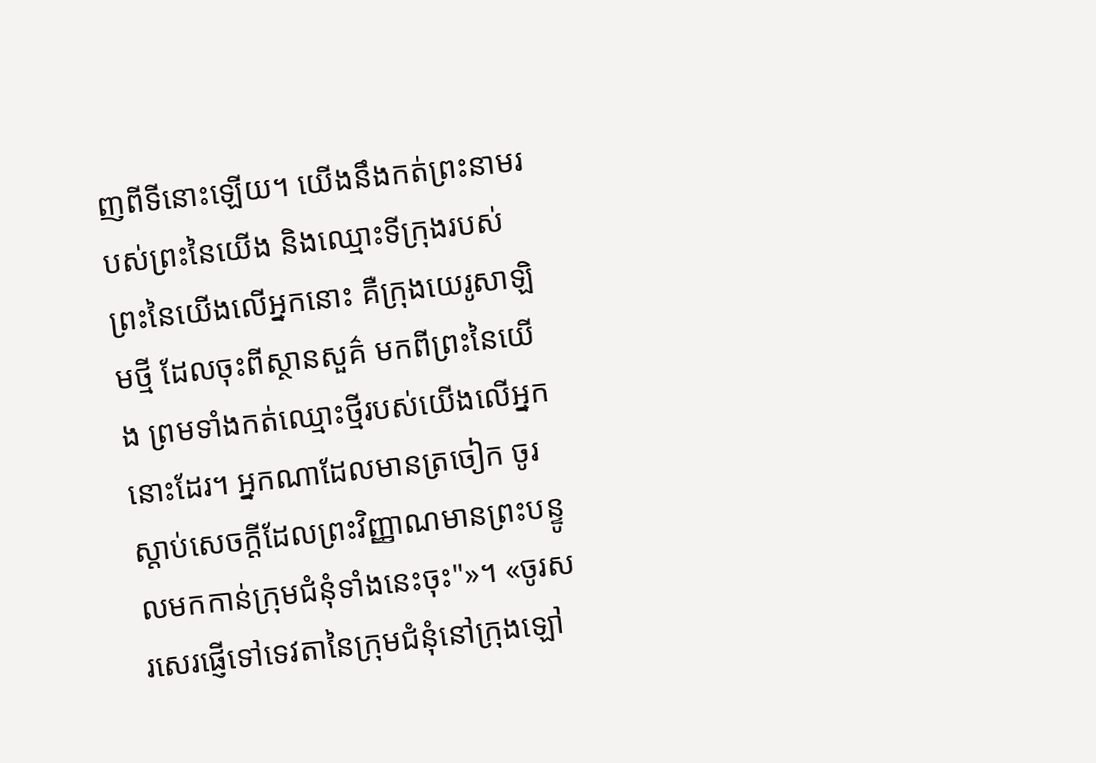ញពីទីនោះឡើយ។ យើងនឹងកត់ព្រះនាមរបស់ព្រះនៃយើង និងឈ្មោះទីក្រុងរបស់ព្រះនៃយើងលើអ្នកនោះ គឺក្រុងយេរូសាឡិមថ្មី ដែលចុះពីស្ថានសួគ៌ មកពីព្រះនៃយើង ព្រមទាំងកត់ឈ្មោះថ្មីរបស់យើងលើអ្នកនោះដែរ។ អ្នកណាដែលមានត្រចៀក ចូរស្តាប់សេចក្ដីដែលព្រះវិញ្ញាណមានព្រះបន្ទូលមកកាន់ក្រុមជំនុំទាំងនេះចុះ"»។ «ចូរសរសេរផ្ញើទៅទេវតានៃក្រុមជំនុំនៅក្រុងឡៅ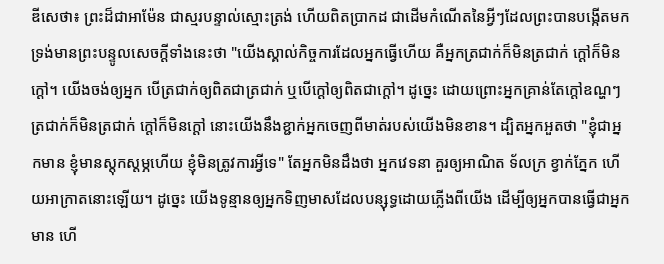ឌីសេថា៖ ព្រះដ៏ជាអាម៉ែន ជាស្មរបន្ទាល់ស្មោះត្រង់ ហើយពិតប្រាកដ ជាដើមកំណើតនៃអ្វីៗដែលព្រះបានបង្កើតមក ទ្រង់មានព្រះបន្ទូលសេចក្ដីទាំងនេះថា "យើងស្គាល់កិច្ចការដែលអ្នកធ្វើហើយ គឺអ្នកត្រជាក់ក៏មិនត្រជាក់ ក្តៅក៏មិនក្តៅ។ យើងចង់ឲ្យអ្នក បើត្រជាក់ឲ្យពិតជាត្រជាក់ ឬបើក្តៅឲ្យពិតជាក្តៅ។ ដូច្នេះ ដោយព្រោះអ្នកគ្រាន់តែក្តៅឧណ្ហៗ ត្រជាក់ក៏មិនត្រជាក់ ក្តៅក៏មិនក្តៅ នោះយើងនឹងខ្ជាក់អ្នកចេញពីមាត់របស់យើងមិនខាន។ ដ្បិតអ្នកអួតថា "ខ្ញុំជាអ្នកមាន ខ្ញុំមានស្តុកស្តម្ភហើយ ខ្ញុំមិនត្រូវការអ្វីទេ" តែអ្នកមិនដឹងថា អ្នកវេទនា គួរឲ្យអាណិត ទ័លក្រ ខ្វាក់ភ្នែក ហើយអាក្រាតនោះឡើយ។ ដូច្នេះ យើងទូន្មានឲ្យអ្នកទិញមាសដែលបន្សុទ្ធដោយភ្លើងពីយើង ដើម្បីឲ្យអ្នកបានធ្វើជាអ្នកមាន ហើ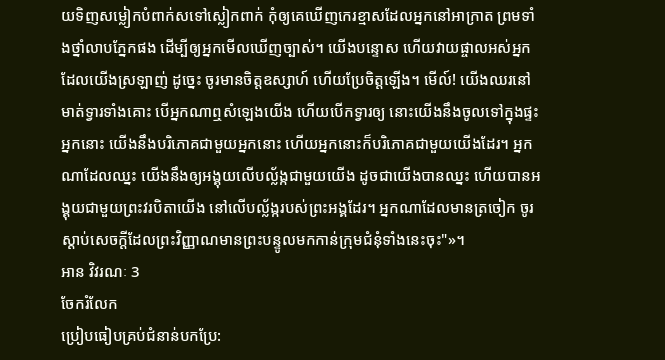យទិញសម្លៀកបំពាក់សទៅស្លៀកពាក់ កុំឲ្យគេឃើញកេរខ្មាសដែលអ្នកនៅអាក្រាត ព្រមទាំងថ្នាំលាបភ្នែកផង ដើម្បីឲ្យអ្នកមើលឃើញច្បាស់។ យើងបន្ទោស ហើយវាយផ្ចាលអស់អ្នកដែលយើងស្រឡាញ់ ដូច្នេះ ចូរមានចិត្តឧស្សាហ៍ ហើយប្រែចិត្តឡើង។ មើល៍! យើងឈរនៅមាត់ទ្វារទាំងគោះ បើអ្នកណាឮសំឡេងយើង ហើយបើកទ្វារឲ្យ នោះយើងនឹងចូលទៅក្នុងផ្ទះអ្នកនោះ យើងនឹងបរិភោគជាមួយអ្នកនោះ ហើយអ្នកនោះក៏បរិភោគជាមួយយើងដែរ។ អ្នកណាដែលឈ្នះ យើងនឹងឲ្យអង្គុយលើបល្ល័ង្កជាមួយយើង ដូចជាយើងបានឈ្នះ ហើយបានអង្គុយជាមួយព្រះវរបិតាយើង នៅលើបល្ល័ង្ករបស់ព្រះអង្គដែរ។ អ្នកណាដែលមានត្រចៀក ចូរស្តាប់សេចក្ដីដែលព្រះវិញ្ញាណមានព្រះបន្ទូលមកកាន់ក្រុមជំនុំទាំងនេះចុះ"»។
អាន វិវរណៈ 3
ចែករំលែក
ប្រៀបធៀបគ្រប់ជំនាន់បកប្រែ: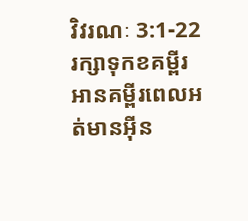វិវរណៈ 3:1-22
រក្សាទុកខគម្ពីរ អានគម្ពីរពេលអត់មានអ៊ីន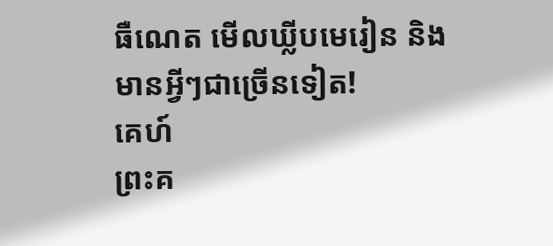ធឺណេត មើលឃ្លីបមេរៀន និងមានអ្វីៗជាច្រើនទៀត!
គេហ៍
ព្រះគ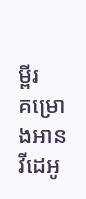ម្ពីរ
គម្រោងអាន
វីដេអូ